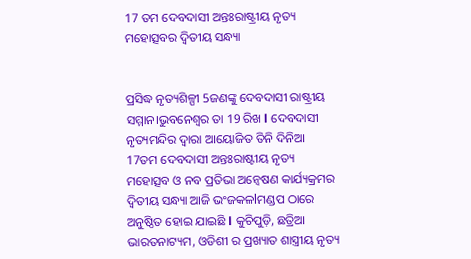17 ତମ ଦେବଦାସୀ ଅନ୍ତଃରାଷ୍ଟ୍ରୀୟ ନୃତ୍ୟ ମହୋତ୍ସବର ଦ୍ଵିତୀୟ ସନ୍ଧ୍ୟା


ପ୍ରସିଦ୍ଧ ନୃତ୍ୟଶିଳ୍ପୀ 5ଜଣଙ୍କୁ ଦେବଦାସୀ ରାଷ୍ଟ୍ରୀୟ ସମ୍ମାନ।ଭୁବନେଶ୍ୱର ତା 19 ରିଖ l ଦେବଦାସୀ ନୃତ୍ୟମନ୍ଦିର ଦ୍ୱାରା ଆୟୋଜିତ ତିନି ଦିନିଆ 17ତମ ଦେବଦାସୀ ଅନ୍ତଃରାଷ୍ଟୀୟ ନୃତ୍ୟ ମହୋତ୍ସବ ଓ ନବ ପ୍ରତିଭା ଅନ୍ୱେଷଣ କାର୍ଯ୍ୟକ୍ରମର ଦ୍ଵିତୀୟ ସନ୍ଧ୍ୟା ଆଜି ଭଂଜକଳlମଣ୍ଡପ ଠାରେ ଅନୁଷ୍ଠିତ ହୋଇ ଯାଇଛି l କୁଚିପୁଡ଼ି, ଛତ୍ରିଆ ଭାରତନାଟ୍ୟମ, ଓଡିଶୀ ର ପ୍ରଖ୍ୟାତ ଶାସ୍ତ୍ରୀୟ ନୃତ୍ୟ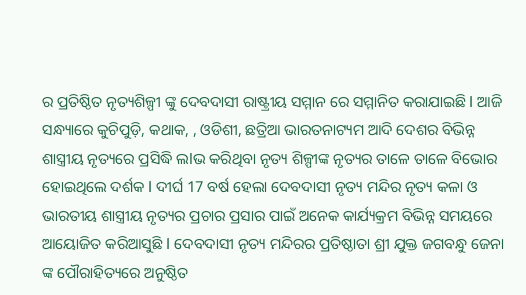ର ପ୍ରତିଷ୍ଠିତ ନୃତ୍ୟଶିଳ୍ପୀ ଙ୍କୁ ଦେବଦାସୀ ରାଷ୍ଟ୍ରୀୟ ସମ୍ମାନ ରେ ସମ୍ମାନିତ କରାଯାଇଛି l ଆଜି ସନ୍ଧ୍ୟାରେ କୁଚିପୁଡ଼ି, କଥାକ, , ଓଡିଶୀ, ଛତ୍ରିଆ ଭାରତନାଟ୍ୟମ ଆଦି ଦେଶର ବିଭିନ୍ନ ଶାସ୍ତ୍ରୀୟ ନୃତ୍ୟରେ ପ୍ରସିଦ୍ଧି ଲlଭ କରିଥିବା ନୃତ୍ୟ ଶିଳ୍ପୀଙ୍କ ନୃତ୍ୟର ତାଳେ ତାଳେ ବିଭୋର ହୋଇଥିଲେ ଦର୍ଶକ l ଦୀର୍ଘ 17 ବର୍ଷ ହେଲା ଦେବଦାସୀ ନୃତ୍ୟ ମନ୍ଦିର ନୃତ୍ୟ କଳା ଓ ଭାରତୀୟ ଶାସ୍ତ୍ରୀୟ ନୃତ୍ୟର ପ୍ରଚାର ପ୍ରସାର ପାଇଁ ଅନେକ କାର୍ଯ୍ୟକ୍ରମ ବିଭିନ୍ନ ସମୟରେ ଆୟୋଜିତ କରିଆସୁଛି l ଦେବଦାସୀ ନୃତ୍ୟ ମନ୍ଦିରର ପ୍ରତିଷ୍ଠାତା ଶ୍ରୀ ଯୁକ୍ତ ଜଗବନ୍ଧୁ ଜେନା ଙ୍କ ପୌରାହିତ୍ୟରେ ଅନୁଷ୍ଠିତ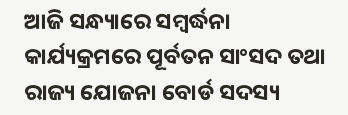ଆଜି ସନ୍ଧ୍ୟାରେ ସମ୍ବର୍ଦ୍ଧନା କାର୍ଯ୍ୟକ୍ରମରେ ପୂର୍ବତନ ସାଂସଦ ତଥା ରାଜ୍ୟ ଯୋଜନା ବୋର୍ଡ ସଦସ୍ୟ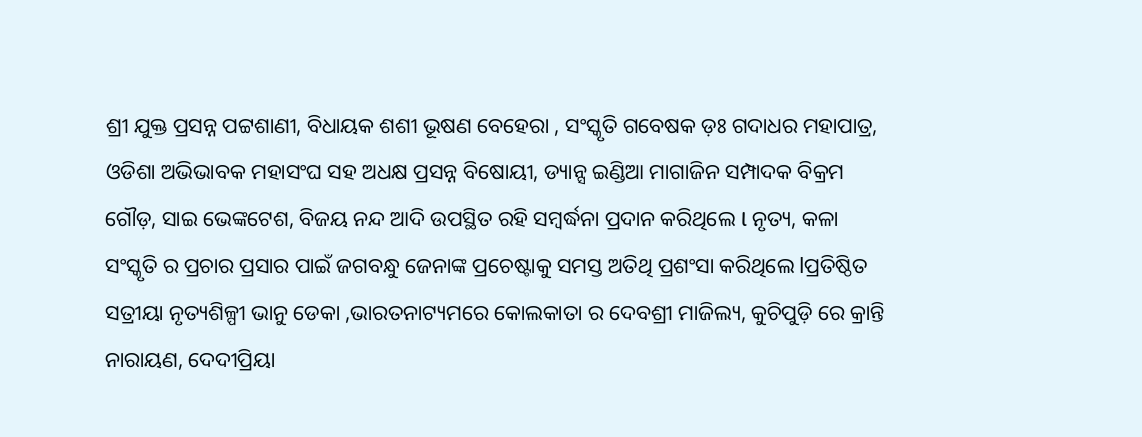ଶ୍ରୀ ଯୁକ୍ତ ପ୍ରସନ୍ନ ପଟ୍ଟଶାଣୀ, ବିଧାୟକ ଶଶୀ ଭୂଷଣ ବେହେରା , ସଂସ୍କୃତି ଗବେଷକ ଡ଼ଃ ଗଦାଧର ମହାପାତ୍ର, ଓଡିଶା ଅଭିଭାବକ ମହାସଂଘ ସହ ଅଧକ୍ଷ ପ୍ରସନ୍ନ ବିଷୋୟୀ, ଡ୍ୟାନ୍ସ ଇଣ୍ଡିଆ ମାଗାଜିନ ସମ୍ପାଦକ ବିକ୍ରମ ଗୌଡ଼, ସାଇ ଭେଙ୍କଟେଶ, ବିଜୟ ନନ୍ଦ ଆଦି ଉପସ୍ଥିତ ରହି ସମ୍ବର୍ଦ୍ଧନା ପ୍ରଦାନ କରିଥିଲେ l ନୃତ୍ୟ, କଳା ସଂସ୍କୃତି ର ପ୍ରଚାର ପ୍ରସାର ପାଇଁ ଜଗବନ୍ଧୁ ଜେନାଙ୍କ ପ୍ରଚେଷ୍ଟାକୁ ସମସ୍ତ ଅତିଥି ପ୍ରଶଂସା କରିଥିଲେ lପ୍ରତିଷ୍ଠିତ ସତ୍ରୀୟା ନୃତ୍ୟଶିଳ୍ପୀ ଭାନୁ ଡେକା ,ଭାରତନାଟ୍ୟମରେ କୋଲକାତା ର ଦେବଶ୍ରୀ ମାଜିଲ୍ୟ, କୁଚିପୁଡ଼ି ରେ କ୍ରାନ୍ତି ନାରାୟଣ, ଦେଦୀପ୍ରିୟା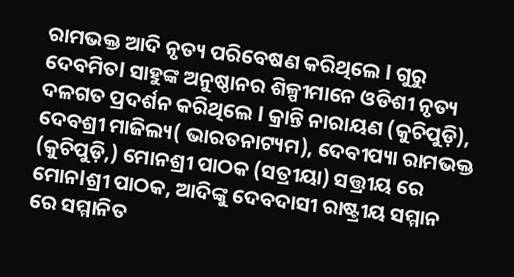ରାମଭକ୍ତ ଆଦି ନୃତ୍ୟ ପରିବେଷଣ କରିଥିଲେ l ଗୁରୁ ଦେବମିତl ସାହୁଙ୍କ ଅନୁଷ୍ଠାନର ଶିଳ୍ପୀମାନେ ଓଡିଶୀ ନୃତ୍ୟ ଦଳଗତ ପ୍ରଦର୍ଶନ କରିଥିଲେ l କ୍ରାନ୍ତି ନାରାୟଣ (କୁଚିପୁଡ଼ି), ଦେବଶ୍ରୀ ମାଜିଲ୍ୟ( ଭାରତନାଟ୍ୟମ), ଦେବୀପ୍ୟା ରାମଭକ୍ତ (କୁଚିପୁଡ଼ି,) ମୋନଶ୍ରୀ ପାଠକ (ସତ୍ରୀୟା) ସତ୍ତ୍ରୀୟ ରେ ମୋନlଶ୍ରୀ ପାଠକ, ଆଦିଙ୍କୁ ଦେବଦାସୀ ରାଷ୍ଟ୍ରୀୟ ସମ୍ମାନ ରେ ସମ୍ମାନିତ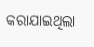କରାଯାଇଥିଲା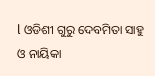l ଓଡିଶୀ ଗୁରୁ ଦେବମିତା ସାହୁ ଓ ନାୟିକା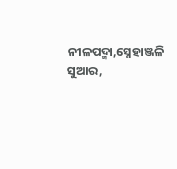ନୀଳପଦ୍ମା,ସ୍ନେହାଞ୍ଜଳି ସୁଆର,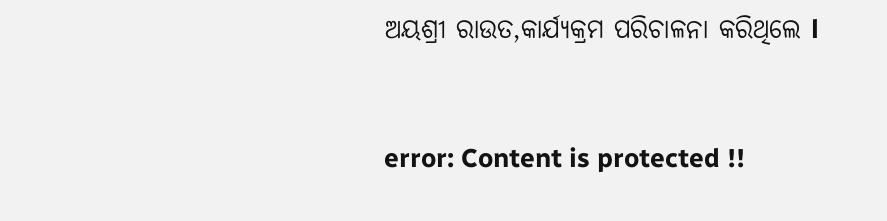ଅୟଶ୍ରୀ ରାଉତ,କାର୍ଯ୍ୟକ୍ରମ ପରିଚାଳନା କରିଥିଲେ l


error: Content is protected !!